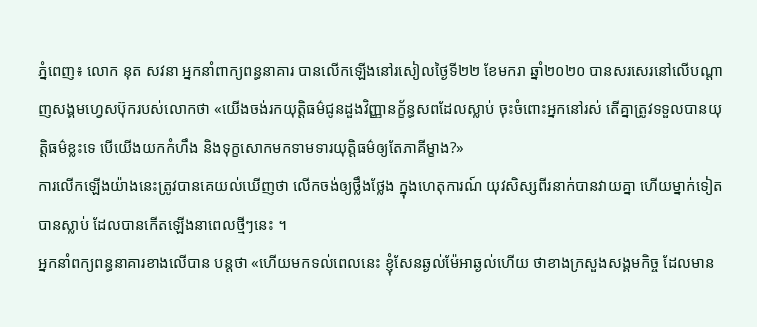ភ្នំពេញ៖ លោក នុត សវនា អ្នកនាំពាក្យពន្ធនាគារ បានលើកឡើងនៅរសៀលថ្ងៃទី២២ ខែមករា ឆ្នាំ២០២០ បានសរសេរនៅលើបណ្តាញសង្គមហ្វេសប៊ុករបស់លោកថា «យើងចង់រកយុត្តិធម៌ជូនដួងវិញ្ញានក្ខ័ន្ធសពដែលស្លាប់ ចុះចំពោះអ្នកនៅរស់ តើគ្នាត្រូវទទួលបានយុត្តិធម៌ខ្លះទេ បើយើងយកកំហឹង និងទុក្ខសោកមកទាមទារយុត្តិធម៌ឲ្យតែភាគីម្ខាង?»
ការលើកឡើងយ៉ាងនេះត្រូវបានគេយល់ឃើញថា លើកចង់ឲ្យថ្លឹងថ្លែង ក្នុងហេតុការណ៍ យុវសិស្សពីរនាក់បានវាយគ្នា ហើយម្នាក់ទៀតបានស្លាប់ ដែលបានកើតឡើងនាពេលថ្មីៗនេះ ។
អ្នកនាំពក្យពន្ធនាគារខាងលើបាន បន្តថា «ហើយមកទល់ពេលនេះ ខ្ញុំសែនឆ្ងល់ម៉ែអាឆ្ងល់ហើយ ថាខាងក្រសួងសង្គមកិច្ច ដែលមាន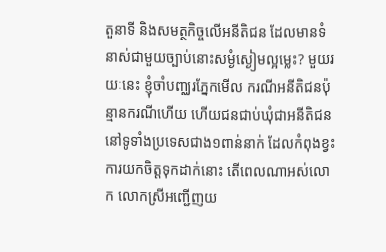តួនាទី និងសមត្ថកិច្ចលើអនីតិជន ដែលមានទំនាស់ជាមួយច្បាប់នោះសម្ងំស្ងៀមល្អម្លេះ? មួយរយៈនេះ ខ្ញុំចាំបញ្ឈរភ្នែកមើល ករណីអនីតិជនប៉ុន្មានករណីហើយ ហើយជនជាប់ឃុំជាអនីតិជននៅទូទាំងប្រទេសជាង១ពាន់នាក់ ដែលកំពុងខ្វះការយកចិត្តទុកដាក់នោះ តើពេលណាអស់លោក លោកស្រីអញ្ជើញយ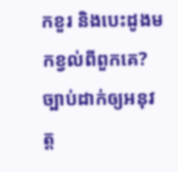កខួរ និងបេះដូងមកខ្វល់ពីពួកគេ?
ច្បាប់ដាក់ឲ្យអនុវត្ត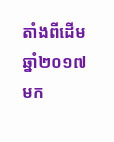តាំងពីដើមឆ្នាំ២០១៧ មក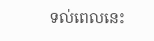ទល់ពេលនេះ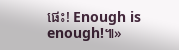ផេះ! Enough is enough!៕»